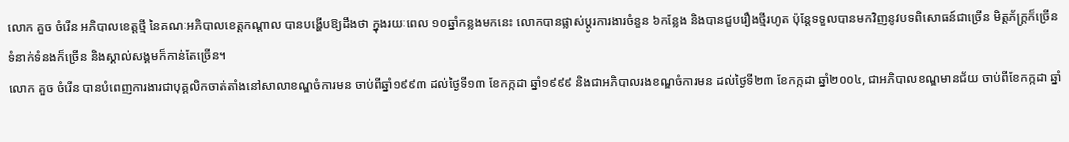លោក គួច ចំរើន អភិបាលខេត្តថ្មី នៃគណៈអភិបាលខេត្តកណ្តាល បានបង្ហើបឱ្យដឹងថា ក្នុងរយៈពេល ១០ឆ្នាំកន្លងមកនេះ លោកបានផ្លាស់ប្តូរការងារចំនួន ៦កន្លែង និងបានជួបរឿងថ្មីរហូត ប៉ុន្តែទទួលបានមកវិញនូវបទពិសោធន៍ជាច្រើន មិត្តភ័ក្ត្រក៏ច្រើន ទំនាក់ទំនងក៏ច្រើន និងស្គាល់សង្គមក៏កាន់តែច្រើន។
លោក គួច ចំរើន បានបំពេញការងារជាបុគ្គលិកចាត់តាំងនៅសាលាខណ្ឌចំការមន ចាប់ពីឆ្នាំ១៩៩៣ ដល់ថ្ងៃទី១៣ ខែកក្កដា ឆ្នាំ១៩៩៩ និងជាអភិបាលរងខណ្ឌចំការមន ដល់ថ្ងៃទី២៣ ខែកក្កដា ឆ្នាំ២០០៤, ជាអភិបាលខណ្ឌមានជ័យ ចាប់ពីខែកក្កដា ឆ្នាំ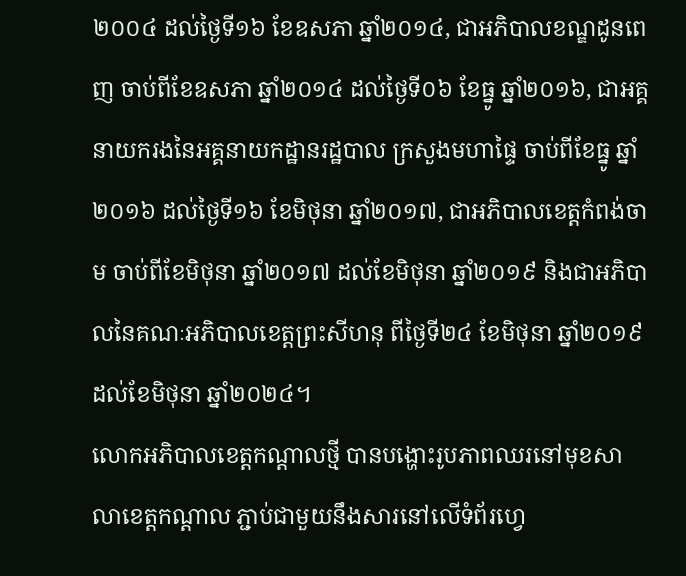២០០៤ ដល់ថ្ងៃទី១៦ ខែឧសភា ឆ្នាំ២០១៤, ជាអភិបាលខណ្ឌដូនពេញ ចាប់ពីខែឧសភា ឆ្នាំ២០១៤ ដល់ថ្ងៃទី០៦ ខែធ្នូ ឆ្នាំ២០១៦, ជាអគ្គនាយករងនៃអគ្គនាយកដ្ឋានរដ្ឋបាល ក្រសួងមហាផ្ទៃ ចាប់ពីខែធ្នូ ឆ្នាំ២០១៦ ដល់ថ្ងៃទី១៦ ខែមិថុនា ឆ្នាំ២០១៧, ជាអភិបាលខេត្តកំពង់ចាម ចាប់ពីខែមិថុនា ឆ្នាំ២០១៧ ដល់ខែមិថុនា ឆ្នាំ២០១៩ និងជាអភិបាលនៃគណៈអភិបាលខេត្តព្រះសីហនុ ពីថ្ងៃទី២៤ ខែមិថុនា ឆ្នាំ២០១៩ ដល់ខែមិថុនា ឆ្នាំ២០២៤។
លោកអភិបាលខេត្តកណ្តាលថ្មី បានបង្ហោះរូបភាពឈរនៅមុខសាលាខេត្តកណ្តាល ភ្ជាប់ជាមួយនឹងសារនៅលើទំព័រហ្វេ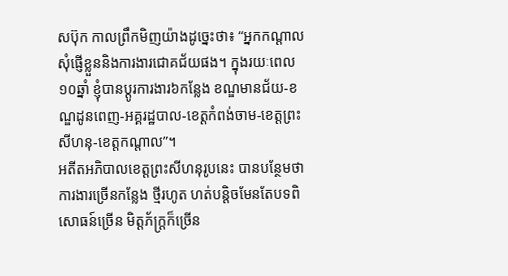សប៊ុក កាលព្រឹកមិញយ៉ាងដូច្នេះថា៖ “អ្នកកណ្តាល សុំផ្ញើខ្លួននិងការងារជោគជ័យផង។ ក្នុងរយៈពេល ១០ឆ្នាំ ខ្ញុំបានប្តូរការងារ៦កន្លែង ខណ្ឌមានជ័យ-ខណ្ឌដូនពេញ-អគ្គរដ្ឋបាល-ខេត្តកំពង់ចាម-ខេត្តព្រះសីហនុ-ខេត្តកណ្តាល”។
អតីតអភិបាលខេត្តព្រះសីហនុរូបនេះ បានបន្ថែមថា ការងារច្រើនកន្លែង ថ្មីរហូត ហត់បន្តិចមែនតែបទពិសោធន៍ច្រើន មិត្តភ័ក្រ្តក៏ច្រើន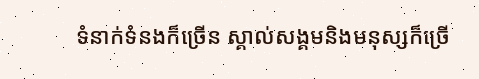ទំនាក់ទំនងក៏ច្រើន ស្គាល់សង្គមនិងមនុស្សក៏ច្រើ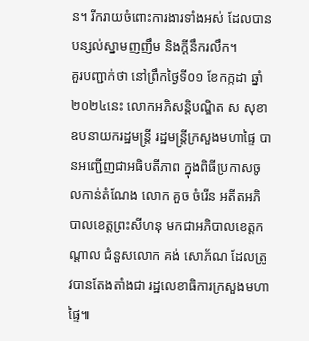ន។ រីករាយចំពោះការងារទាំងអស់ ដែលបានបន្សល់ស្នាមញញឹម និងក្តីនឹករលឹក។
គួរបញ្ជាក់ថា នៅព្រឹកថ្ងៃទី០១ ខែកក្កដា ឆ្នាំ២០២៤នេះ លោកអភិសន្ដិបណ្ឌិត ស សុខា ឧបនាយករដ្ឋមន្ដ្រី រដ្ឋមន្ដ្រីក្រសួងមហាផ្ទៃ បានអញ្ជើញជាអធិបតីភាព ក្នុងពិធីប្រកាសចូលកាន់តំណែង លោក គួច ចំរើន អតីតអភិបាលខេត្តព្រះសីហនុ មកជាអភិបាលខេត្តកណ្ដាល ជំនួសលោក គង់ សោភ័ណ ដែលត្រូវបានតែងតាំងជា រដ្ឋលេខាធិការក្រសួងមហាផ្ទៃ៕